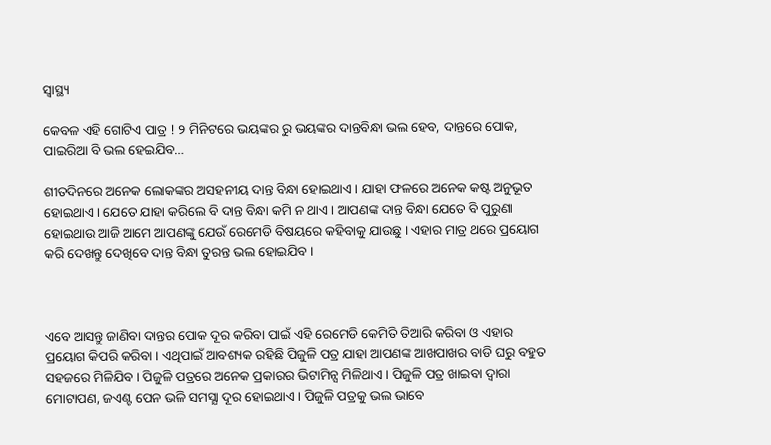ସ୍ୱାସ୍ଥ୍ୟ

କେବଳ ଏହି ଗୋଟିଏ ପାତ୍ର ! ୨ ମିନିଟରେ ଭୟଙ୍କର ରୁ ଭୟଙ୍କର ଦାନ୍ତବିନ୍ଧା ଭଲ ହେବ, ଦାନ୍ତରେ ପୋକ, ପାଇରିଆ ବି ଭଲ ହେଇଯିବ…

ଶୀତଦିନରେ ଅନେକ ଲୋକଙ୍କର ଅସହନୀୟ ଦାନ୍ତ ବିନ୍ଧା ହୋଇଥାଏ । ଯାହା ଫଳରେ ଅନେକ କଷ୍ଟ ଅନୁଭୂତ ହୋଇଥାଏ । ଯେତେ ଯାହା କରିଲେ ବି ଦାନ୍ତ ବିନ୍ଧା କମି ନ ଥାଏ । ଆପଣଙ୍କ ଦାନ୍ତ ବିନ୍ଧା ଯେତେ ବି ପୁରୁଣା ହୋଇଥାଉ ଆଜି ଆମେ ଆପଣଙ୍କୁ ଯେଉଁ ରେମେଡି ବିଷୟରେ କହିବାକୁ ଯାଉଛୁ । ଏହାର ମାତ୍ର ଥରେ ପ୍ରୟୋଗ କରି ଦେଖନ୍ତୁ ଦେଖିବେ ଦାନ୍ତ ବିନ୍ଧା ତୁରନ୍ତ ଭଲ ହୋଇଯିବ ।



ଏବେ ଆସନ୍ତୁ ଜାଣିବା ଦାନ୍ତର ପୋକ ଦୂର କରିବା ପାଇଁ ଏହି ରେମେଡି କେମିତି ତିଆରି କରିବା ଓ ଏହାର ପ୍ରୟୋଗ କିପରି କରିବା । ଏଥିପାଇଁ ଆବଶ୍ୟକ ରହିଛି ପିଜୁଳି ପତ୍ର ଯାହା ଆପଣଙ୍କ ଆଖପାଖର ବାଡି ଘରୁ ବହୁତ ସହଜରେ ମିଳିଯିବ । ପିଜୁଳି ପତ୍ରରେ ଅନେକ ପ୍ରକାରର ଭିଟାମିନ୍ସ ମିଳିଥାଏ । ପିଜୁଳି ପତ୍ର ଖାଇବା ଦ୍ଵାରା ମୋଟାପଣ, ଜଏଣ୍ଟ ପେନ ଭଳି ସମସ୍ଯା ଦୂର ହୋଇଥାଏ । ପିଜୁଳି ପତ୍ରକୁ ଭଲ ଭାବେ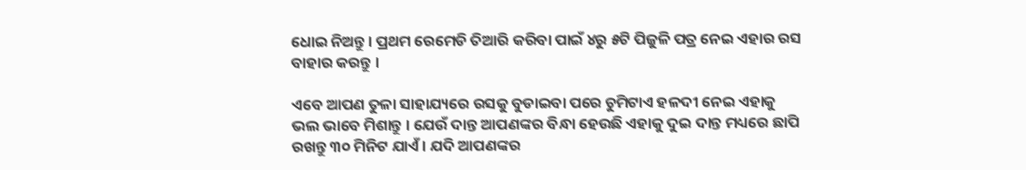ଧୋଇ ନିଅନ୍ତୁ । ପ୍ରଥମ ରେମେଡି ତିଆରି କରିବା ପାଇଁ ୪ରୁ ୫ଟି ପିଜୁଳି ପତ୍ର ନେଇ ଏହାର ରସ ବାହାର କରନ୍ତୁ ।

ଏବେ ଆପଣ ତୁଳା ସାହାଯ୍ୟରେ ରସକୁ ବୁଡାଇବା ପରେ ଚୁମିଟାଏ ହଳଦୀ ନେଇ ଏହାକୁ ଭଲ ଭାବେ ମିଶାନ୍ତୁ । ଯେଉଁ ଦାନ୍ତ ଆପଣଙ୍କର ବିନ୍ଧା ହେଉଛି ଏହାକୁ ଦୁଇ ଦାନ୍ତ ମଧ୍ୟରେ ଛାପି ରଖନ୍ତୁ ୩୦ ମିନିଟ ଯାଏଁ । ଯଦି ଆପଣଙ୍କର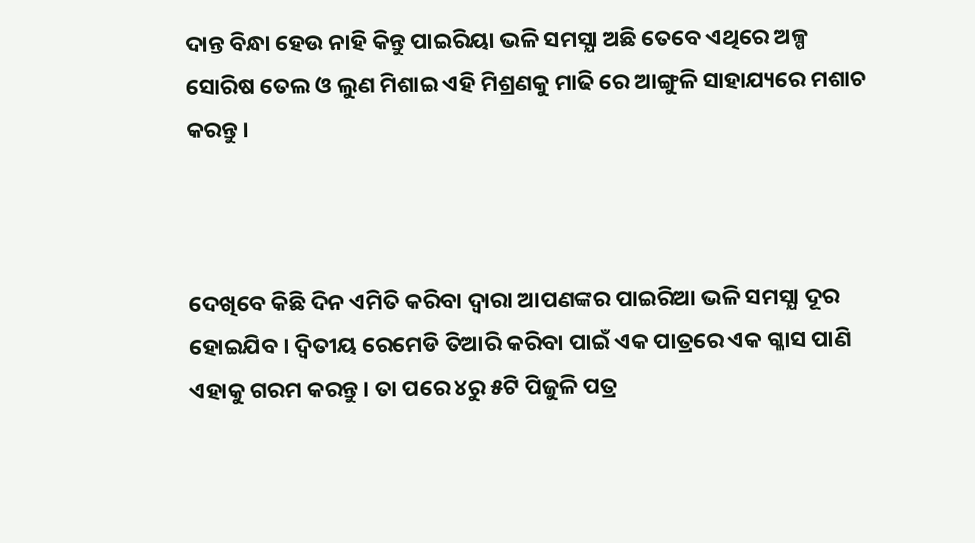ଦାନ୍ତ ବିନ୍ଧା ହେଉ ନାହି କିନ୍ତୁ ପାଇରିୟା ଭଳି ସମସ୍ଯା ଅଛି ତେବେ ଏଥିରେ ଅଳ୍ପ ସୋରିଷ ତେଲ ଓ ଲୁଣ ମିଶାଇ ଏହି ମିଶ୍ରଣକୁ ମାଢି ରେ ଆଙ୍ଗୁଳି ସାହାଯ୍ୟରେ ମଶାଚ କରନ୍ତୁ ।



ଦେଖିବେ କିଛି ଦିନ ଏମିତି କରିବା ଦ୍ଵାରା ଆପଣଙ୍କର ପାଇରିଆ ଭଳି ସମସ୍ଯା ଦୂର ହୋଇଯିବ । ଦ୍ଵିତୀୟ ରେମେଡି ତିଆରି କରିବା ପାଇଁ ଏକ ପାତ୍ରରେ ଏକ ଗ୍ଳାସ ପାଣି ଏହାକୁ ଗରମ କରନ୍ତୁ । ତା ପରେ ୪ରୁ ୫ଟି ପିଜୁଳି ପତ୍ର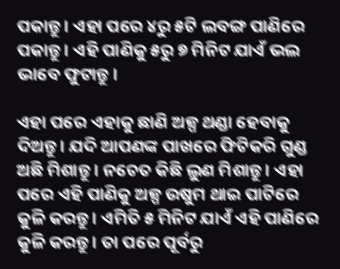ପକାନ୍ତୁ । ଏହା ପରେ ୪ରୁ ୫ଟି ଲବଙ୍ଗ ପାଣିରେ ପକାନ୍ତୁ । ଏହି ପାଣିକୁ ୫ରୁ ୭ ମିନିଟ ଯାଏଁ ଭଲ ଭାବେ ଫୁଟାନ୍ତୁ ।

ଏହା ପରେ ଏହାକୁ ଛାଣି ଅଳ୍ପ ଥଣ୍ଡା ହେବାକୁ ଦିଅନ୍ତୁ । ଯଦି ଆପଣଙ୍କ ପାଖରେ ଫିଟିକରି ଗୁଣ୍ଡ ଅଛି ମିଶାନ୍ତୁ । ନଚେତ କିଛି ଲୁଣ ମିଶାନ୍ତୁ । ଏହା ପରେ ଏହି ପାଣିକୁ ଅଳ୍ପ ଉଷୁମ ଥାଇ ପାଟିରେ କୁଳି କରନ୍ତୁ । ଏମିତି ୫ ମିନିଟ ଯାଏଁ ଏହି ପାଣିରେ କୁଳି କରନ୍ତୁ । ତା ପରେ ପୂର୍ବରୁ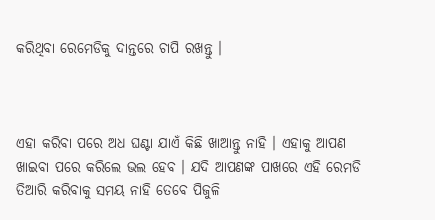କରିଥିବା ରେମେଡିକୁ ଦାନ୍ତରେ ଚାପି ରଖନ୍ତୁ ।



ଏହା କରିବା ପରେ ଅଧ ଘଣ୍ଟା ଯାଏଁ କିଛି ଖାଆନ୍ତୁ ନାହି । ଏହାକୁ ଆପଣ ଖାଇବା ପରେ କରିଲେ ଭଲ ହେବ । ଯଦି ଆପଣଙ୍କ ପାଖରେ ଏହି ରେମଡି ତିଆରି କରିବାକୁ ସମୟ ନାହି ତେବେ ପିଜୁଳି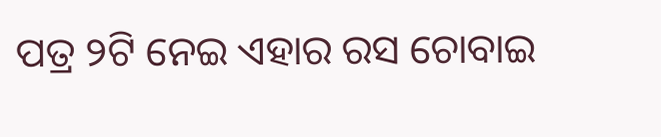ପତ୍ର ୨ଟି ନେଇ ଏହାର ରସ ଚୋବାଇ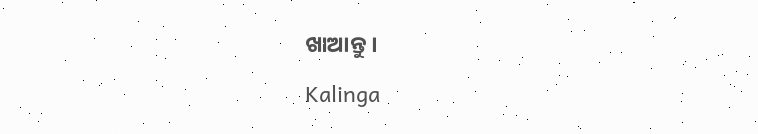ଖାଆନ୍ତୁ ।

Kalinga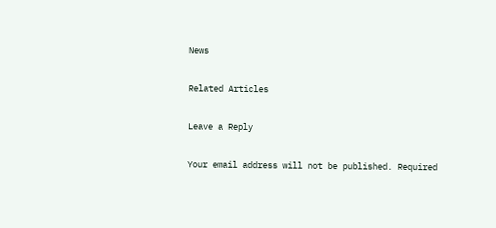News

Related Articles

Leave a Reply

Your email address will not be published. Required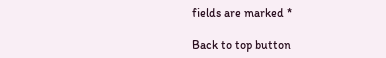fields are marked *

Back to top button